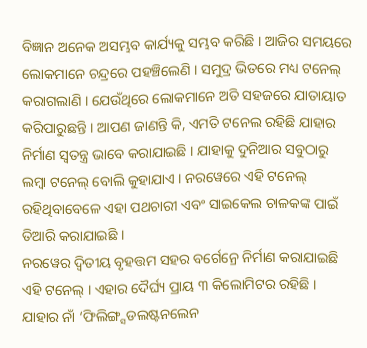ବିଜ୍ଞାନ ଅନେକ ଅସମ୍ଭବ କାର୍ଯ୍ୟକୁ ସମ୍ଭବ କରିଛି । ଆଜିର ସମୟରେ ଲୋକମାନେ ଚନ୍ଦ୍ରରେ ପହଞ୍ଚିଲେଣି । ସମୁଦ୍ର ଭିତରେ ମଧ୍ୟ ଟନେଲ୍ କରାଗଲାଣି । ଯେଉଁଥିରେ ଲୋକମାନେ ଅତି ସହଜରେ ଯାତାୟାତ କରିପାରୁଛନ୍ତି । ଆପଣ ଜାଣନ୍ତି କି, ଏମତି ଟନେଲ ରହିଛି ଯାହାର ନିର୍ମାଣ ସ୍ୱତନ୍ତ୍ର ଭାବେ କରାଯାଇଛି । ଯାହାକୁ ଦୁନିଆର ସବୁଠାରୁ ଲମ୍ବା ଟନେଲ୍ ବୋଲି କୁହାଯାଏ । ନରୱେରେ ଏହି ଟନେଲ୍ ରହିଥିବାବେଳେ ଏହା ପଥଚାରୀ ଏବଂ ସାଇକେଲ ଚାଳକଙ୍କ ପାଇଁ ତିଆରି କରାଯାଇଛି ।
ନରୱେର ଦ୍ୱିତୀୟ ବୃହତ୍ତମ ସହର ବର୍ଗେନ୍ରେ ନିର୍ମାଣ କରାଯାଇଛି ଏହି ଟନେଲ୍ । ଏହାର ଦୈର୍ଘ୍ୟ ପ୍ରାୟ ୩ କିଲୋମିଟର ରହିଛି । ଯାହାର ନାଁ ‘ଫିଲିଙ୍ଗ୍ସଡଲଷ୍ଟନଲେନ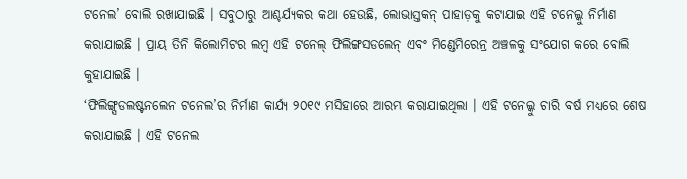ଟନେଲ’ ବୋଲି ରଖାଯାଇଛି । ସବୁଠାରୁ ଆଶ୍ଚର୍ଯ୍ୟକର କଥା ହେଉଛି, ଲୋଭାସ୍ତକନ୍ ପାହାଡ଼କୁ କଟାଯାଇ ଏହି ଟନେଲ୍କୁ ନିର୍ମାଣ କରାଯାଇଛି । ପ୍ରାୟ ତିନି କିଲୋମିଟର ଲମ୍ବ ଏହି ଟନେଲ୍ ଫିଲିଙ୍ଗସଡଲେନ୍ ଏବଂ ମିଣ୍ଡେମିରେନ୍ର ଅଞ୍ଚଳକୁ ସଂଯୋଗ କରେ ବୋଲି କୁହାଯାଇଛି ।
‘ଫିଲିଙ୍ଗ୍ସଡଲଷ୍ଟନଲେନ ଟନେଲ’ର ନିର୍ମାଣ କାର୍ଯ୍ୟ ୨୦୧୯ ମସିହାରେ ଆରମ୍ଭ କରାଯାଇଥିଲା । ଏହି ଟନେଲ୍କୁ ଚାରି ବର୍ଷ ମଧ୍ୟରେ ଶେଷ କରାଯାଇଛି । ଏହି ଟନେଲ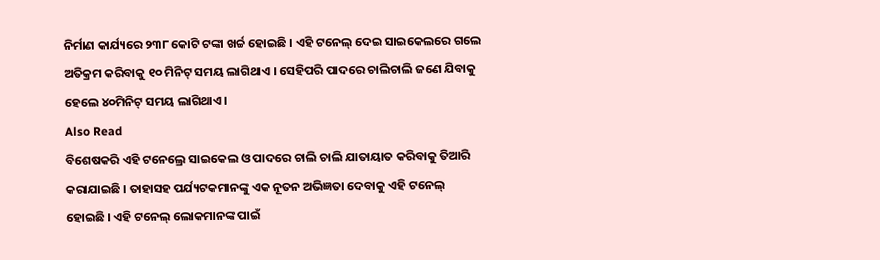ନିର୍ମାଣ କାର୍ଯ୍ୟରେ ୨୩୮ କୋଟି ଟଙ୍କା ଖର୍ଚ୍ଚ ହୋଇଛି । ଏହି ଟନେଲ୍ ଦେଇ ସାଇକେଲରେ ଗଲେ ଅତିକ୍ରମ କରିବାକୁ ୧୦ ମିନିଟ୍ ସମୟ ଲାଗିଥାଏ । ସେହିପରି ପାଦରେ ଚାଲିଚାଲି ଜଣେ ଯିବାକୁ ହେଲେ ୪୦ମିନିଟ୍ ସମୟ ଲାଗିଥାଏ ।
Also Read
ବିଶେଷକରି ଏହି ଟନେଲ୍ରେ ସାଇକେଲ ଓ ପାଦରେ ଚାଲି ଚାଲି ଯାତାୟାତ କରିବାକୁ ତିଆରି କରାଯାଇଛି । ତାହାସହ ପର୍ଯ୍ୟଟକମାନଙ୍କୁ ଏକ ନୂତନ ଅଭିଜ୍ଞତା ଦେବାକୁ ଏହି ଟନେଲ୍ ହୋଇଛି । ଏହି ଟନେଲ୍ ଲୋକମାନଙ୍କ ପାଇଁ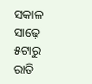ସକାଳ ସାଢ଼େ ୫ଟାରୁ ରାତି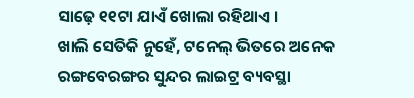ସାଢ଼େ ୧୧ଟା ଯାଏଁ ଖୋଲା ରହିଥାଏ ।
ଖାଲି ସେତିକି ନୁହେଁ, ଟନେଲ୍ ଭିତରେ ଅନେକ ରଙ୍ଗବେରଙ୍ଗର ସୁନ୍ଦର ଲାଇଟ୍ର ବ୍ୟବସ୍ଥା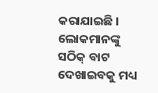କରାଯାଇଛି । ଲୋକମାନଙ୍କୁ ସଠିକ୍ ବାଟ ଦେଖାଇବକୁ ମଧ୍ୟ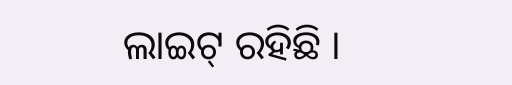ଲାଇଟ୍ ରହିଛି ।